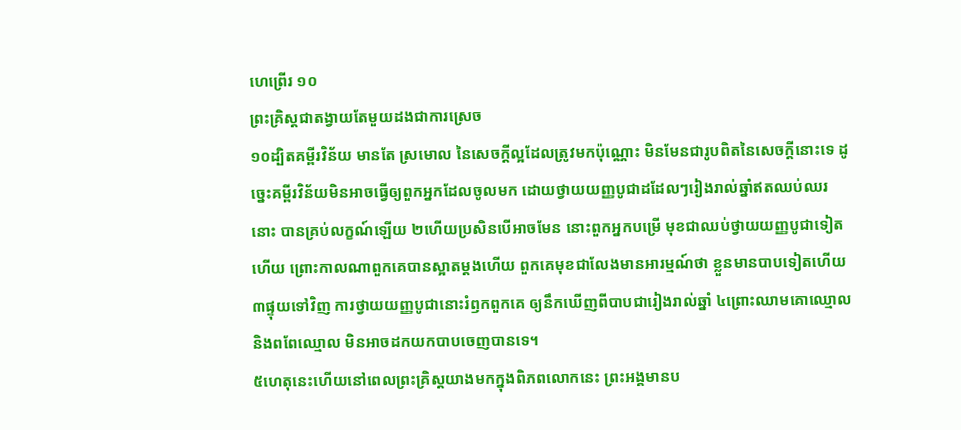ហេព្រើរ ១០
ព្រះគ្រិស្ដជាតង្វាយតែមួយដងជាការស្រេច
១០ដ្បិតគម្ពីរវិន័យ មានតែ ស្រមោល នៃសេចក្ដីល្អដែលត្រូវមកប៉ុណ្ណោះ មិនមែនជារូបពិតនៃសេចក្ដីនោះទេ ដូច្នេះគម្ពីរវិន័យមិនអាចធ្វើឲ្យពួកអ្នកដែលចូលមក ដោយថ្វាយយញ្ញបូជាដដែលៗរៀងរាល់ឆ្នាំឥតឈប់ឈរនោះ បានគ្រប់លក្ខណ៍ឡើយ ២ហើយប្រសិនបើអាចមែន នោះពួកអ្នកបម្រើ មុខជាឈប់ថ្វាយយញ្ញបូជាទៀតហើយ ព្រោះកាលណាពួកគេបានស្អាតម្តងហើយ ពួកគេមុខជាលែងមានអារម្មណ៍ថា ខ្លួនមានបាបទៀតហើយ ៣ផ្ទុយទៅវិញ ការថ្វាយយញ្ញបូជានោះរំឭកពួកគេ ឲ្យនឹកឃើញពីបាបជារៀងរាល់ឆ្នាំ ៤ព្រោះឈាមគោឈ្មោល និងពពែឈ្មោល មិនអាចដកយកបាបចេញបានទេ។
៥ហេតុនេះហើយនៅពេលព្រះគ្រិស្ដយាងមកក្នុងពិភពលោកនេះ ព្រះអង្គមានប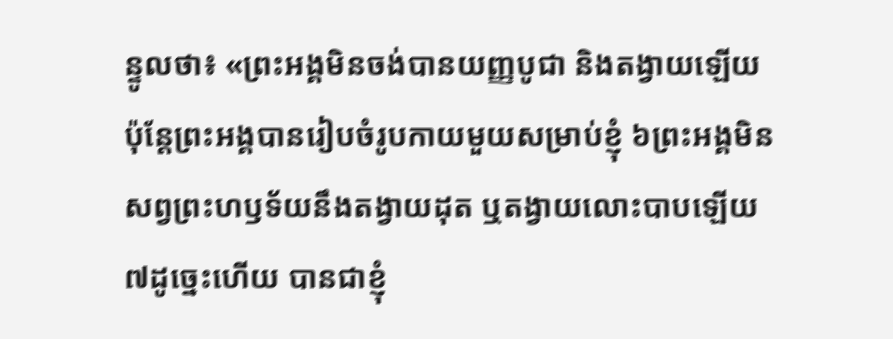ន្ទូលថា៖ «ព្រះអង្គមិនចង់បានយញ្ញបូជា និងតង្វាយឡើយ ប៉ុន្ដែព្រះអង្គបានរៀបចំរូបកាយមួយសម្រាប់ខ្ញុំ ៦ព្រះអង្គមិនសព្វព្រះហឫទ័យនឹងតង្វាយដុត ឬតង្វាយលោះបាបឡើយ ៧ដូច្នេះហើយ បានជាខ្ញុំ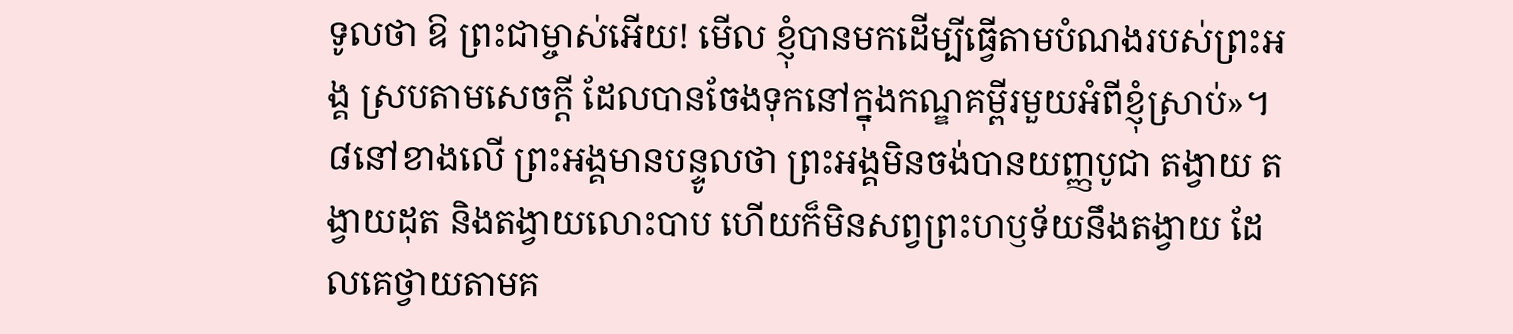ទូលថា ឱ ព្រះជាម្ចាស់អើយ! មើល ខ្ញុំបានមកដើម្បីធ្វើតាមបំណងរបស់ព្រះអង្គ ស្របតាមសេចក្ដី ដែលបានចែងទុកនៅក្នុងកណ្ឌគម្ពីរមួយអំពីខ្ញុំស្រាប់»។
៨នៅខាងលើ ព្រះអង្គមានបន្ទូលថា ព្រះអង្គមិនចង់បានយញ្ញបូជា តង្វាយ តង្វាយដុត និងតង្វាយលោះបាប ហើយក៏មិនសព្វព្រះហឫទ័យនឹងតង្វាយ ដែលគេថ្វាយតាមគ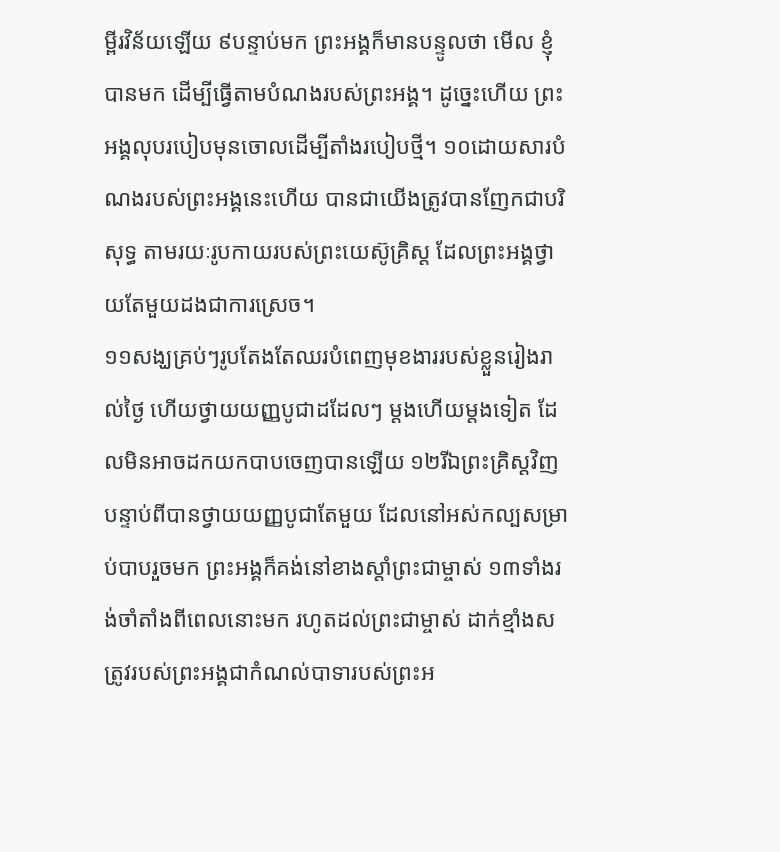ម្ពីរវិន័យឡើយ ៩បន្ទាប់មក ព្រះអង្គក៏មានបន្ទូលថា មើល ខ្ញុំបានមក ដើម្បីធ្វើតាមបំណងរបស់ព្រះអង្គ។ ដូច្នេះហើយ ព្រះអង្គលុបរបៀបមុនចោលដើម្បីតាំងរបៀបថ្មី។ ១០ដោយសារបំណងរបស់ព្រះអង្គនេះហើយ បានជាយើងត្រូវបានញែកជាបរិសុទ្ធ តាមរយៈរូបកាយរបស់ព្រះយេស៊ូគ្រិស្ដ ដែលព្រះអង្គថ្វាយតែមួយដងជាការស្រេច។
១១សង្ឃគ្រប់ៗរូបតែងតែឈរបំពេញមុខងាររបស់ខ្លួនរៀងរាល់ថ្ងៃ ហើយថ្វាយយញ្ញបូជាដដែលៗ ម្ដងហើយម្ដងទៀត ដែលមិនអាចដកយកបាបចេញបានឡើយ ១២រីឯព្រះគ្រិស្ដវិញ បន្ទាប់ពីបានថ្វាយយញ្ញបូជាតែមួយ ដែលនៅអស់កល្បសម្រាប់បាបរួចមក ព្រះអង្គក៏គង់នៅខាងស្តាំព្រះជាម្ចាស់ ១៣ទាំងរង់ចាំតាំងពីពេលនោះមក រហូតដល់ព្រះជាម្ចាស់ ដាក់ខ្មាំងសត្រូវរបស់ព្រះអង្គជាកំណល់បាទារបស់ព្រះអ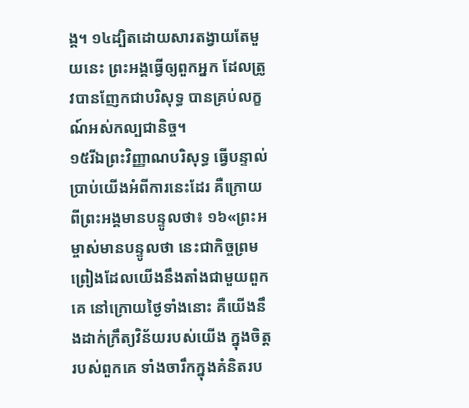ង្គ។ ១៤ដ្បិតដោយសារតង្វាយតែមួយនេះ ព្រះអង្គធ្វើឲ្យពួកអ្នក ដែលត្រូវបានញែកជាបរិសុទ្ធ បានគ្រប់លក្ខណ៍អស់កល្បជានិច្ច។
១៥រីឯព្រះវិញ្ញាណបរិសុទ្ធ ធ្វើបន្ទាល់ប្រាប់យើងអំពីការនេះដែរ គឺក្រោយពីព្រះអង្គមានបន្ទូលថា៖ ១៦«ព្រះអម្ចាស់មានបន្ទូលថា នេះជាកិច្ចព្រមព្រៀងដែលយើងនឹងតាំងជាមួយពួកគេ នៅក្រោយថ្ងៃទាំងនោះ គឺយើងនឹងដាក់ក្រឹត្យវិន័យរបស់យើង ក្នុងចិត្ដរបស់ពួកគេ ទាំងចារឹកក្នុងគំនិតរប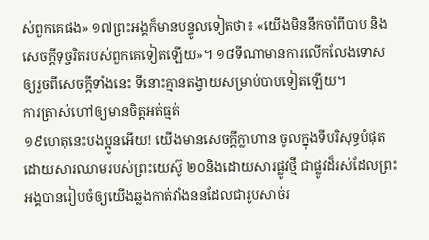ស់ពួកគេផង» ១៧ព្រះអង្គក៏មានបន្ទូលទៀតថា៖ «យើងមិននឹកចាំពីបាប និងសេចក្តីទុច្ចរិតរបស់ពួកគេទៀតឡើយ»។ ១៨ទីណាមានការលើកលែងទោសឲ្យរួចពីសេចក្ដីទាំងនេះ ទីនោះគ្មានតង្វាយសម្រាប់បាបទៀតឡើយ។
ការត្រាស់ហៅឲ្យមានចិត្ដអត់ធ្មត់
១៩ហេតុនេះបងប្អូនអើយ! យើងមានសេចក្ដីក្លាហាន ចូលក្នុងទីបរិសុទ្ធបំផុត ដោយសារឈាមរបស់ព្រះយេស៊ូ ២០និងដោយសារផ្លូវថ្មី ជាផ្លូវដ៏រស់ដែលព្រះអង្គបានរៀបចំឲ្យយើងឆ្លងកាត់វាំងននដែលជារូបសាច់រ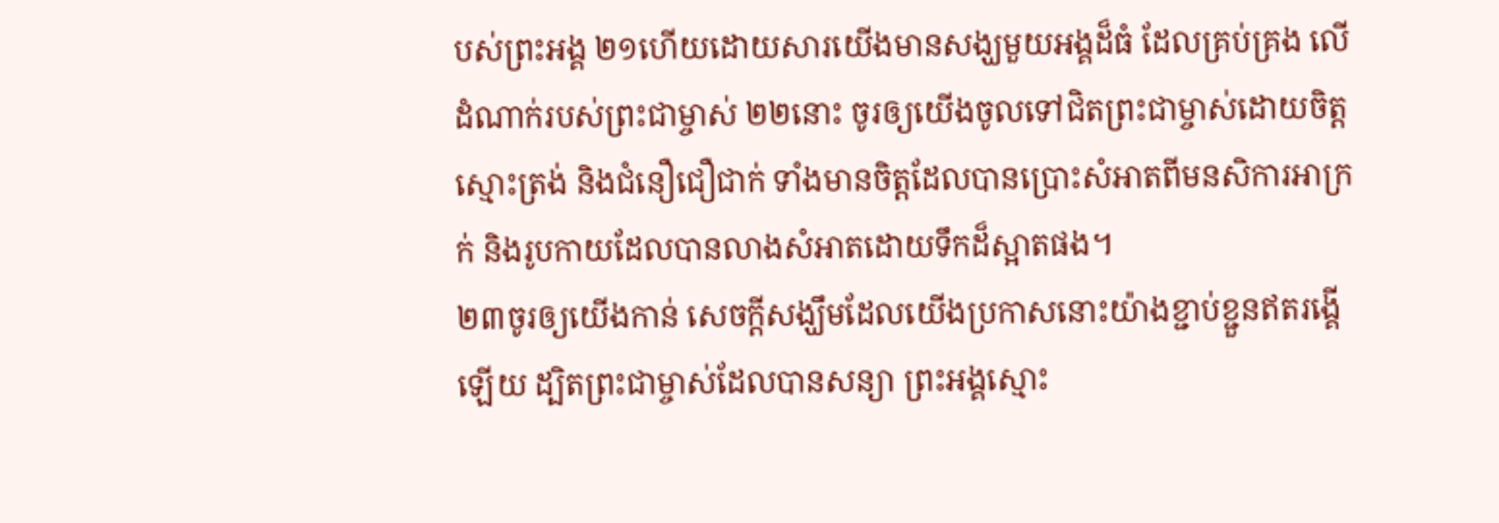បស់ព្រះអង្គ ២១ហើយដោយសារយើងមានសង្ឃមួយអង្គដ៏ធំ ដែលគ្រប់គ្រង លើដំណាក់របស់ព្រះជាម្ចាស់ ២២នោះ ចូរឲ្យយើងចូលទៅជិតព្រះជាម្ចាស់ដោយចិត្តស្មោះត្រង់ និងជំនឿជឿជាក់ ទាំងមានចិត្តដែលបានប្រោះសំអាតពីមនសិការអាក្រក់ និងរូបកាយដែលបានលាងសំអាតដោយទឹកដ៏ស្អាតផង។
២៣ចូរឲ្យយើងកាន់ សេចក្ដីសង្ឃឹមដែលយើងប្រកាសនោះយ៉ាងខ្ជាប់ខ្ជួនឥតរង្គើឡើយ ដ្បិតព្រះជាម្ចាស់ដែលបានសន្យា ព្រះអង្គស្មោះ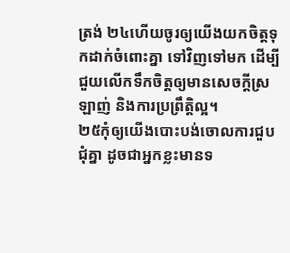ត្រង់ ២៤ហើយចូរឲ្យយើងយកចិត្ដទុកដាក់ចំពោះគ្នា ទៅវិញទៅមក ដើម្បីជួយលើកទឹកចិត្ដឲ្យមានសេចក្ដីស្រឡាញ់ និងការប្រព្រឹត្តិល្អ។
២៥កុំឲ្យយើងបោះបង់ចោលការជួបជុំគ្នា ដូចជាអ្នកខ្លះមានទ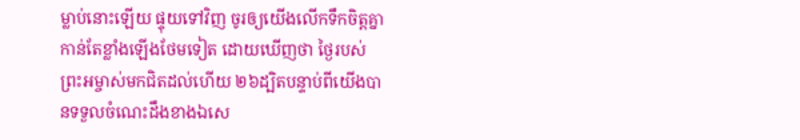ម្លាប់នោះឡើយ ផ្ទុយទៅវិញ ចូរឲ្យយើងលើកទឹកចិត្តគ្នាកាន់តែខ្លាំងឡើងថែមទៀត ដោយឃើញថា ថ្ងៃរបស់ព្រះអម្ចាស់មកជិតដល់ហើយ ២៦ដ្បិតបន្ទាប់ពីយើងបានទទួលចំណេះដឹងខាងឯសេ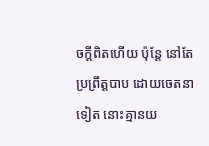ចក្ដីពិតហើយ ប៉ុន្ដែ នៅតែប្រព្រឹត្តបាប ដោយចេតនាទៀត នោះគ្មានយ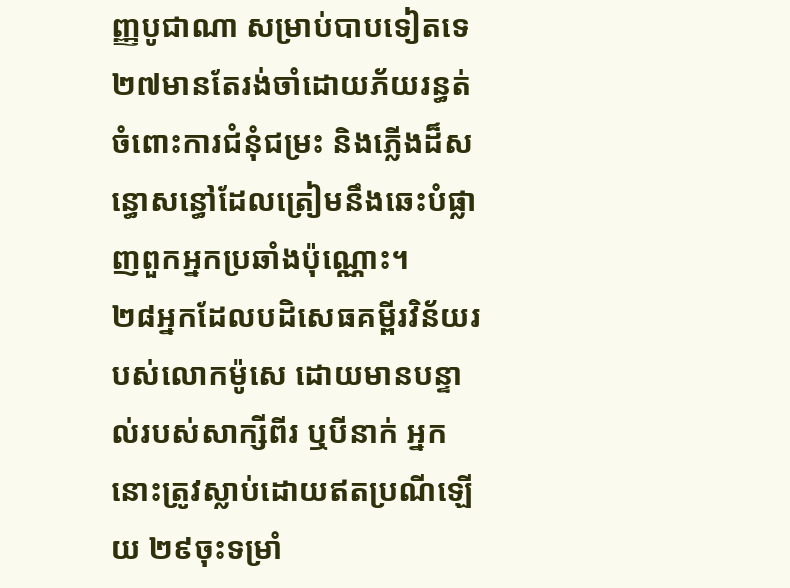ញ្ញបូជាណា សម្រាប់បាបទៀតទេ ២៧មានតែរង់ចាំដោយភ័យរន្ធត់ចំពោះការជំនុំជម្រះ និងភ្លើងដ៏សន្ធោសន្ធៅដែលត្រៀមនឹងឆេះបំផ្លាញពួកអ្នកប្រឆាំងប៉ុណ្ណោះ។
២៨អ្នកដែលបដិសេធគម្ពីរវិន័យរបស់លោកម៉ូសេ ដោយមានបន្ទាល់របស់សាក្សីពីរ ឬបីនាក់ អ្នកនោះត្រូវស្លាប់ដោយឥតប្រណីឡើយ ២៩ចុះទម្រាំ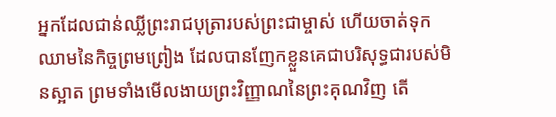អ្នកដែលជាន់ឈ្លីព្រះរាជបុត្រារបស់ព្រះជាម្ចាស់ ហើយចាត់ទុកឈាមនៃកិច្ចព្រមព្រៀង ដែលបានញែកខ្លួនគេជាបរិសុទ្ធជារបស់មិនស្អាត ព្រមទាំងមើលងាយព្រះវិញ្ញាណនៃព្រះគុណវិញ តើ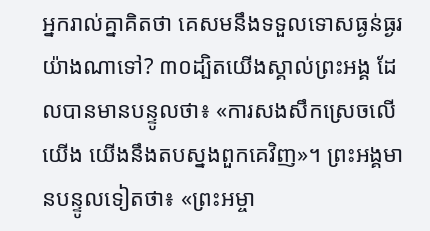អ្នករាល់គ្នាគិតថា គេសមនឹងទទួលទោសធ្ងន់ធ្ងរយ៉ាងណាទៅ? ៣០ដ្បិតយើងស្គាល់ព្រះអង្គ ដែលបានមានបន្ទូលថា៖ «ការសងសឹកស្រេចលើយើង យើងនឹងតបស្នងពួកគេវិញ»។ ព្រះអង្គមានបន្ទូលទៀតថា៖ «ព្រះអម្ចា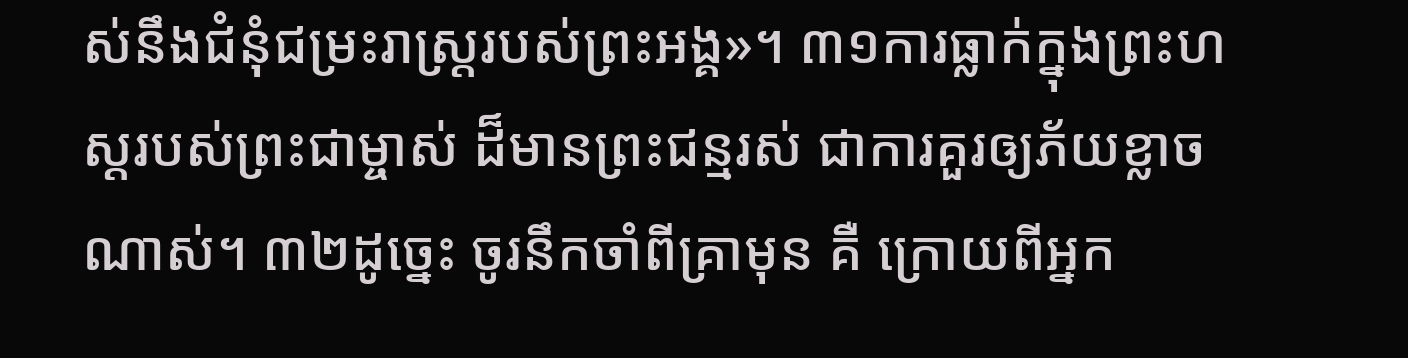ស់នឹងជំនុំជម្រះរាស្រ្តរបស់ព្រះអង្គ»។ ៣១ការធ្លាក់ក្នុងព្រះហស្ដរបស់ព្រះជាម្ចាស់ ដ៏មានព្រះជន្មរស់ ជាការគួរឲ្យភ័យខ្លាចណាស់។ ៣២ដូច្នេះ ចូរនឹកចាំពីគ្រាមុន គឺ ក្រោយពីអ្នក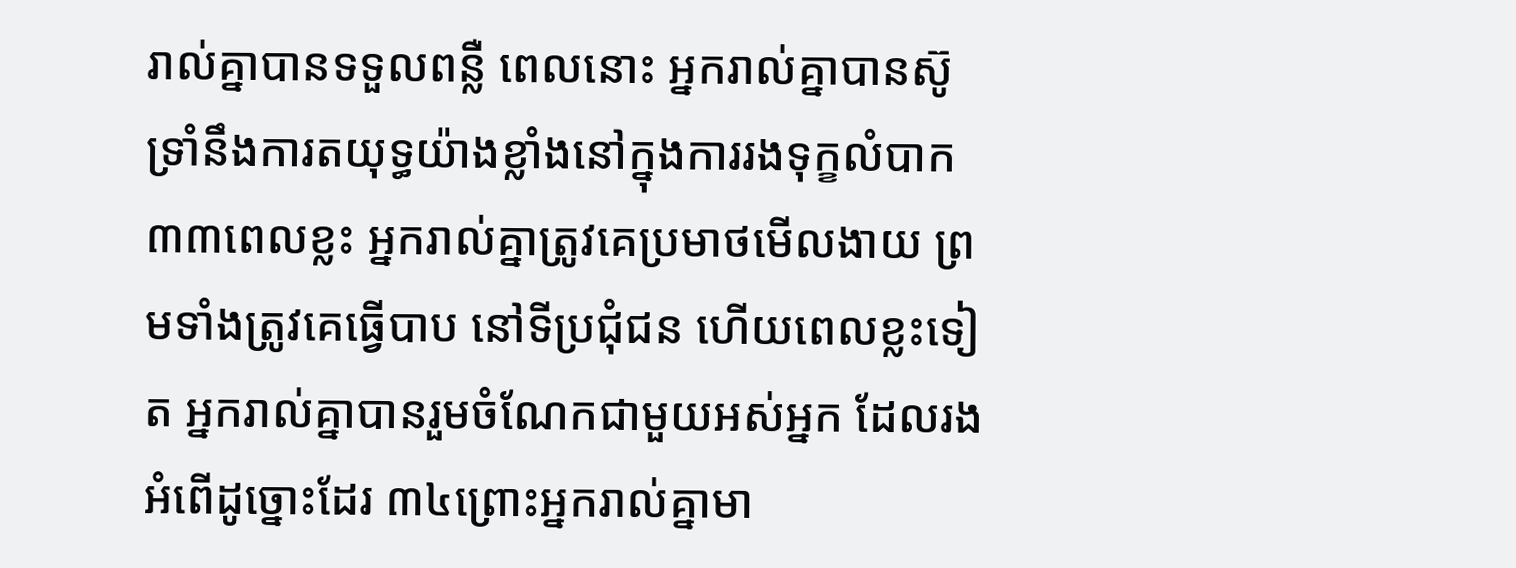រាល់គ្នាបានទទួលពន្លឺ ពេលនោះ អ្នករាល់គ្នាបានស៊ូទ្រាំនឹងការតយុទ្ធយ៉ាងខ្លាំងនៅក្នុងការរងទុក្ខលំបាក ៣៣ពេលខ្លះ អ្នករាល់គ្នាត្រូវគេប្រមាថមើលងាយ ព្រមទាំងត្រូវគេធ្វើបាប នៅទីប្រជុំជន ហើយពេលខ្លះទៀត អ្នករាល់គ្នាបានរួមចំណែកជាមួយអស់អ្នក ដែលរងអំពើដូច្នោះដែរ ៣៤ព្រោះអ្នករាល់គ្នាមា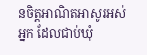នចិត្ដអាណិតអាសូរអស់អ្នក ដែលជាប់ឃុំ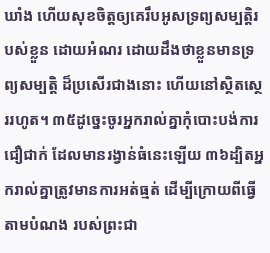ឃាំង ហើយសុខចិត្តឲ្យគេរឹបអូសទ្រព្យសម្បត្តិរបស់ខ្លួន ដោយអំណរ ដោយដឹងថាខ្លួនមានទ្រព្យសម្បត្តិ ដ៏ប្រសើរជាងនោះ ហើយនៅស្ថិតស្ថេររហូត។ ៣៥ដូច្នេះចូរអ្នករាល់គ្នាកុំបោះបង់ការជឿជាក់ ដែលមានរង្វាន់ធំនេះឡើយ ៣៦ដ្បិតអ្នករាល់គ្នាត្រូវមានការអត់ធ្មត់ ដើម្បីក្រោយពីធ្វើតាមបំណង របស់ព្រះជា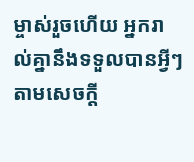ម្ចាស់រួចហើយ អ្នករាល់គ្នានឹងទទួលបានអ្វីៗ តាមសេចក្ដី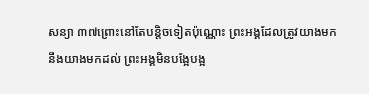សន្យា ៣៧ព្រោះនៅតែបន្តិចទៀតប៉ុណ្ណោះ ព្រះអង្គដែលត្រូវយាងមកនឹងយាងមកដល់ ព្រះអង្គមិនបង្អែបង្អ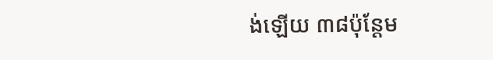ង់ឡើយ ៣៨ប៉ុន្ដែម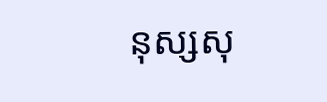នុស្សសុ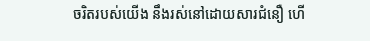ចរិតរបស់យើង នឹងរស់នៅដោយសារជំនឿ ហើ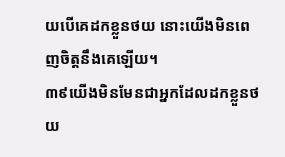យបើគេដកខ្លួនថយ នោះយើងមិនពេញចិត្តនឹងគេឡើយ។
៣៩យើងមិនមែនជាអ្នកដែលដកខ្លួនថយ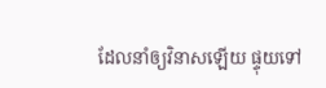ដែលនាំឲ្យវិនាសឡើយ ផ្ទុយទៅ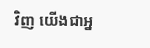វិញ យើងជាអ្ន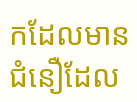កដែលមានជំនឿដែល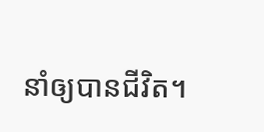នាំឲ្យបានជីវិត។